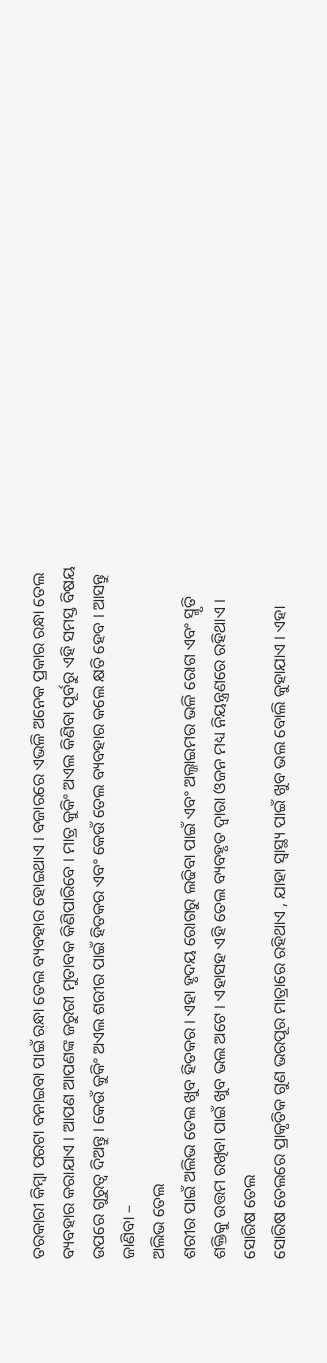ତରକାରୀ କିମ୍ବା ପରଟା ବନାଇବା ପାଇଁ ରନ୍ଧା ତେଲ ବ୍ୟବହାର ହୋଇଥାଏ । ବଜାରରେ ଏଭଳି ଅନେକ ପ୍ରକାର ରନ୍ଧା ତେଲ ବ୍ୟବହାର କରାଯାଏ । ଆପଣ ଆପଣଙ୍କ ଜରୁରୀ ମୁତାବକ କିଣିପାରିବେ । ମାତ୍ର କୁକିଂ ଅଏଲ କିଣିବା ପୂର୍ବରୁ ଏହି ସମସ୍ତ ବିଷୟ ଉପରେ ଗୁରୁତ୍ୱ ଦିଅନ୍ତୁ । କେଉଁ କୁକିଂ ଅଏଲ ଶରୀର ପାଇଁ ହିତକର ଏବଂ କେଉଁ ତେଲ ବ୍ୟବହାର କଲେ କ୍ଷତି ହେବ । ଆସନ୍ତୁ ଜାଣିବା –
ଅଲିଭ ତେଲ
ଶରୀର ପାଇଁ ଅଲିଭ ତେଲ ଖୁବ ହିତକର । ଏହା ହୃଦୟ ରୋଗରୁ ଲଢିବା ପାଇଁ ଏବଂ ଅଲ୍ଜାଇମର ଭଳି ରୋଗ ଏବଂ ସ୍ମୃତି ଶକ୍ତିକୁ ଉତ୍ତମ ରଖିବା ପାଇଁ ଖୁବ ଭଲ ଅଟେ । ଏହାସହ ଏହି ତେଲ ବ୍ୟବହୃତ ଦ୍ୱାରା ଓଜନ ମଧ୍ୟ ନିୟନ୍ତ୍ରଣରେ ରହିଥାଏ ।
ସୋରିଷ ତେଲ
ସୋରିଷ ତେଲରେ ପ୍ରାକୃତିକ ଗୁଣ ଭରପୂର ମାତ୍ରାରେ ରହିଥାଏ , ଯାହା ସ୍ୱାସ୍ଥ୍ୟ ପାଇଁ ଖୁବ ଭଲ ବୋଲି କୁହାଯାଏ । ଏହା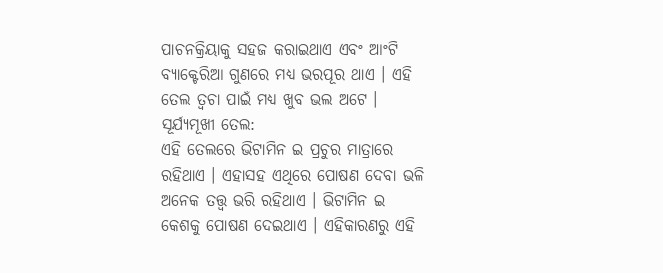ପାଚନକ୍ରିୟାକୁ ସହଜ କରାଇଥାଏ ଏବଂ ଆଂଟି ବ୍ୟାକ୍ଟେରିଆ ଗୁଣରେ ମଧ୍ୟ ଭରପୂର ଥାଏ । ଏହି ତେଲ ତ୍ୱଚା ପାଇଁ ମଧ୍ୟ ଖୁବ ଭଲ ଅଟେ ।
ସୂର୍ଯ୍ୟମୂଖୀ ତେଲ:
ଏହି ତେଲରେ ଭିଟାମିନ ଇ ପ୍ରଚୁର ମାତ୍ରାରେ ରହିଥାଏ । ଏହାସହ ଏଥିରେ ପୋଷଣ ଦେବା ଭଳି ଅନେକ ତତ୍ତ୍ୱ ଭରି ରହିଥାଏ । ଭିଟାମିନ ଇ କେଶକୁ ପୋଷଣ ଦେଇଥାଏ । ଏହିକାରଣରୁ ଏହି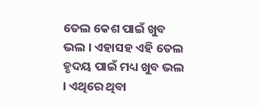ତେଲ କେଶ ପାଇଁ ଖୁବ ଭଲ । ଏହାସହ ଏହି ତେଲ ହୃଦୟ ପାଇଁ ମଧ୍ୟ ଖୁବ ଭଲ । ଏଥିରେ ଥିବା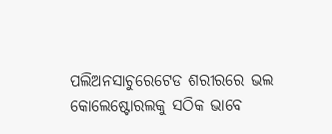ପଲିଅନସାଚୁରେଟେଡ ଶରୀରରେ ଭଲ କୋଲେଷ୍ଟୋରଲକୁ ସଠିକ ଭାବେ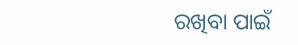ରଖିବା ପାଇଁ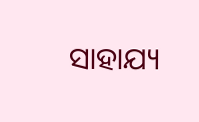ସାହାଯ୍ୟ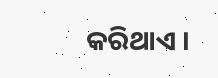କରିଥାଏ ।